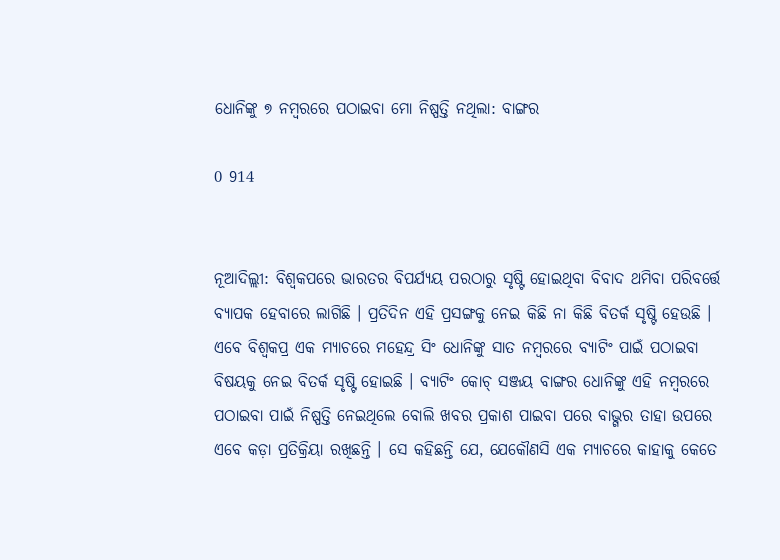ଧୋନିଙ୍କୁ ୭ ନମ୍ବରରେ ପଠାଇବା ମୋ ନିଷ୍ପତ୍ତି ନଥିଲା: ବାଙ୍ଗର

0 914


ନୂଆଦିଲ୍ଲୀ: ବିଶ୍ୱକପରେ ଭାରତର ବିପର୍ଯ୍ୟୟ ପରଠାରୁ ସୃଷ୍ଟି ହୋଇଥିବା ବିବାଦ ଥମିବା ପରିବର୍ତ୍ତେ ବ୍ୟାପକ ହେବାରେ ଲାଗିଛି । ପ୍ରତିଦିନ ଏହି ପ୍ରସଙ୍ଗକୁ ନେଇ କିଛି ନା କିଛି ବିତର୍କ ସୃଷ୍ଟି ହେଉଛି । ଏବେ ବିଶ୍ୱକପ୍ର ଏକ ମ୍ୟାଚରେ ମହେନ୍ଦ୍ର ସିଂ ଧୋନିଙ୍କୁ ସାତ ନମ୍ବରରେ ବ୍ୟାଟିଂ ପାଇଁ ପଠାଇବା ବିଷୟକୁ ନେଇ ବିତର୍କ ସୃଷ୍ଟି ହୋଇଛି । ବ୍ୟାଟିଂ କୋଚ୍ ସଞ୍ଜୟ ବାଙ୍ଗର ଧୋନିଙ୍କୁ ଏହି ନମ୍ବରରେ ପଠାଇବା ପାଇଁ ନିଷ୍ପତ୍ତି ନେଇଥିଲେ ବୋଲି ଖବର ପ୍ରକାଶ ପାଇବା ପରେ ବାଭ୍ଗର ତାହା ଉପରେ ଏବେ କଡ଼ା ପ୍ରତିକ୍ରିୟା ରଖିଛନ୍ତି । ସେ କହିଛନ୍ତି ଯେ, ଯେକୌଣସି ଏକ ମ୍ୟାଚରେ କାହାକୁ କେତେ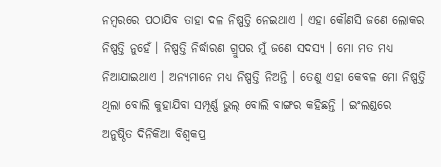ନମ୍ବରରେ ପଠାଯିବ ତାହା ଦଳ ନିଷ୍ପତ୍ତି ନେଇଥାଏ । ଏହା କୌଣସି ଜଣେ ଲୋକର ନିଷ୍ପତ୍ତି ନୁହେଁ । ନିଷ୍ପତ୍ତି ନିର୍ଦ୍ଧାରଣ ଗ୍ରୁପର ମୁଁ ଜଣେ ସଦସ୍ୟ । ମୋ ମତ ମଧ୍ୟ ନିଆଯାଇଥାଏ । ଅନ୍ୟମାନେ ମଧ୍ୟ ନିଷ୍ପତ୍ତି ନିଅନ୍ତି । ତେଣୁ ଏହା କେବଳ ମୋ ନିଷ୍ପତ୍ତି ଥିଲା ବୋଲି କୁହାଯିବା ସମ୍ପୂର୍ଣ୍ଣ ଭୁଲ୍ ବୋଲି ବାଙ୍ଗର କହିଛନ୍ତି । ଇଂଲଣ୍ଡରେ ଅନୁଷ୍ଠିତ ଦିନିକିଆ ବିଶ୍ୱକପ୍ର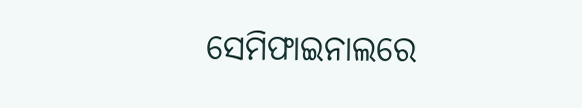ସେମିଫାଇନାଲରେ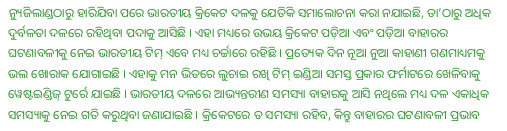ନ୍ୟୁଜିଲାଣ୍ଡଠାରୁ ହାରିଯିବା ପରେ ଭାରତୀୟ କ୍ରିକେଟ ଦଳକୁ ଯେତିକି ସମାଲୋଚନା କରା ନଯାଇଛି, ତା’ଠାରୁ ଅଧିକ ଦୁର୍ବଳତା ଦଳରେ ରହିଥିବା ପଦାକୁ ଆସିଛି । ଏହା ମଧ୍ୟରେ ଉଭୟ କ୍ରିକେଟ ପଡ଼ିଆ ଏବଂ ପଡ଼ିଆ ବାହାରର ଘଟଣାବଳୀକୁ ନେଇ ଭାରତୀୟ ଟିମ୍ ଏବେ ମଧ୍ୟ ଚର୍ଚ୍ଚାରେ ରହିଛି । ପ୍ରତ୍ୟେକ ଦିନ ନୂଆ ନୁଆ କାହାଣୀ ଗଣମାଧ୍ୟମକୁ ଭଲ ଖୋରାକ ଯୋଗାଇଛି । ଏହାକୁ ମନ ଭିତରେ ଲୁଚାଇ ରଖି ଟିମ୍ ଇଣ୍ଡିଆ ସମସ୍ତ ପ୍ରକାର ଫର୍ମାଟରେ ଖେଳିବାକୁ ୱେଷ୍ଟଇଣ୍ଡିଜ୍ ଟୁର୍ରେ ଯାଇଛି । ଭାରତୀୟ ଦଳରେ ଆଭ୍ୟନ୍ତରୀଣ ସମସ୍ୟା ବାହାରକୁ ଆସି ନଥିଲେ ମଧ୍ୟ ଦଳ ଏକାଧିକ ସମସ୍ୟାକୁ ନେଇ ଗତି କରୁଥିବା ଜଣାଯାଇଛି । କ୍ରିକେଟରେ ତ ସମସ୍ୟା ରହିବ, କିନ୍ତୁ ବାହାରର ଘଟଣାବଳୀ ପ୍ରଭାବ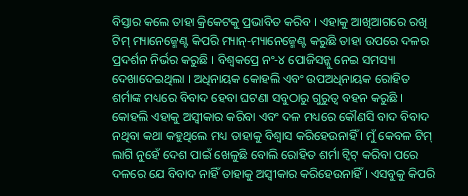ବିସ୍ତାର କଲେ ତାହା କ୍ରିକେଟକୁ ପ୍ରଭାବିତ କରିବ । ଏହାକୁ ଆଖିଆଗରେ ରଖି ଟିମ୍ ମ୍ୟାନେଜ୍ମେଣ୍ଟ କିପରି ମ୍ୟାନ୍-ମ୍ୟାନେଜ୍ମେଣ୍ଟ କରୁଛି ତାହା ଉପରେ ଦଳର ପ୍ରଦର୍ଶନ ନିର୍ଭର କରୁଛି । ବିଶ୍ୱକପ୍ରେ ନଂ-୪ ପୋଜିସନ୍କୁ ନେଇ ସମସ୍ୟା ଦେଖାଦେଇଥିଲା । ଅଧିନାୟକ କୋହଲି ଏବଂ ଉପଅଧିନାୟକ ରୋହିତ ଶର୍ମାଙ୍କ ମଧ୍ୟରେ ବିବାଦ ହେବା ଘଟଣା ସବୁଠାରୁ ଗୁରୁତ୍ୱ ବହନ କରୁଛି । କୋହଲି ଏହାକୁ ଅସ୍ୱୀକାର କରିବା ଏବଂ ଦଳ ମଧ୍ୟରେ କୌଣସି ବାଦ ବିବାଦ ନଥିବା କଥା କହୁଥିଲେ ମଧ୍ୟ ତାହାକୁ ବିଶ୍ୱାସ କରିହେଉନାହିଁ । ମୁଁ କେବଳ ଟିମ୍ ଲାଗି ନୁହେଁ ଦେଶ ପାଇଁ ଖେଳୁଛି ବୋଲି ରୋହିତ ଶର୍ମା ଟ୍ୱିଟ୍ କରିବା ପରେ ଦଳରେ ଯେ ବିବାଦ ନାହିଁ ତାହାକୁ ଅସ୍ୱୀକାର କରିହେଉନାହିଁ । ଏସବୁକୁ କିପରି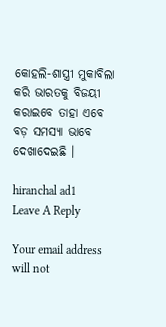କୋହଲି-ଶାସ୍ତ୍ରୀ ମୁକାବିଲା କରି ଭାରତକୁ ବିଜୟୀ କରାଇବେ ତାହା ଏବେ ବଡ଼ ସମସ୍ୟା ଭାବେ ଦେଖାଦେଇଛି ।

hiranchal ad1
Leave A Reply

Your email address will not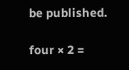be published.

four × 2 =